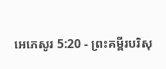អេភេសូរ 5:20 - ព្រះគម្ពីរបរិសុ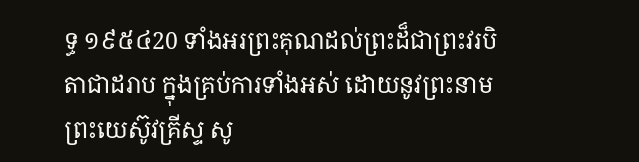ទ្ធ ១៩៥៤20 ទាំងអរព្រះគុណដល់ព្រះដ៏ជាព្រះវរបិតាជាដរាប ក្នុងគ្រប់ការទាំងអស់ ដោយនូវព្រះនាមព្រះយេស៊ូវគ្រីស្ទ សូ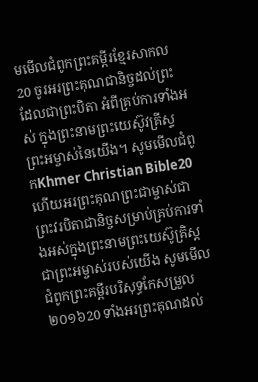មមើលជំពូកព្រះគម្ពីរខ្មែរសាកល20 ចូរអរព្រះគុណជានិច្ចដល់ព្រះដែលជាព្រះបិតា អំពីគ្រប់ការទាំងអស់ ក្នុងព្រះនាមព្រះយេស៊ូវគ្រីស្ទព្រះអម្ចាស់នៃយើង។ សូមមើលជំពូកKhmer Christian Bible20 ហើយអរព្រះគុណព្រះជាម្ចាស់ជាព្រះវរបិតាជានិច្ចសម្រាប់គ្រប់ការទាំងអស់ក្នុងព្រះនាមព្រះយេស៊ូគ្រិស្ដជាព្រះអម្ចាស់របស់យើង សូមមើលជំពូកព្រះគម្ពីរបរិសុទ្ធកែសម្រួល ២០១៦20 ទាំងអរព្រះគុណដល់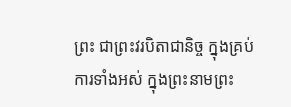ព្រះ ជាព្រះវរបិតាជានិច្ច ក្នុងគ្រប់ការទាំងអស់ ក្នុងព្រះនាមព្រះ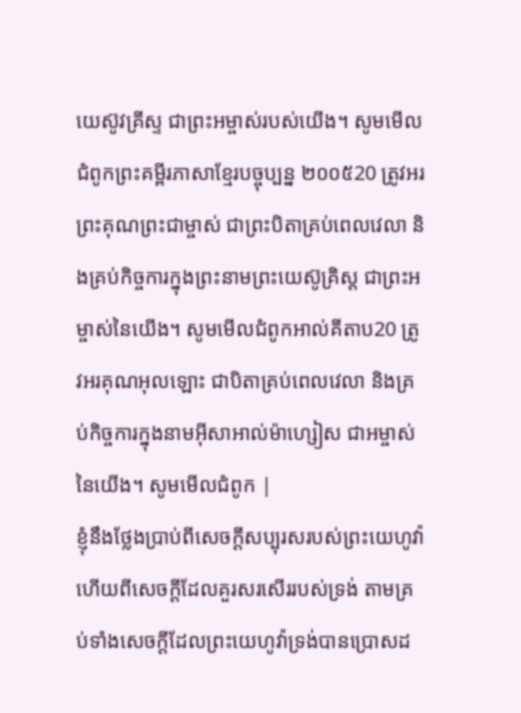យេស៊ូវគ្រីស្ទ ជាព្រះអម្ចាស់របស់យើង។ សូមមើលជំពូកព្រះគម្ពីរភាសាខ្មែរបច្ចុប្បន្ន ២០០៥20 ត្រូវអរព្រះគុណព្រះជាម្ចាស់ ជាព្រះបិតាគ្រប់ពេលវេលា និងគ្រប់កិច្ចការក្នុងព្រះនាមព្រះយេស៊ូគ្រិស្ត ជាព្រះអម្ចាស់នៃយើង។ សូមមើលជំពូកអាល់គីតាប20 ត្រូវអរគុណអុលឡោះ ជាបិតាគ្រប់ពេលវេលា និងគ្រប់កិច្ចការក្នុងនាមអ៊ីសាអាល់ម៉ាហ្សៀស ជាអម្ចាស់នៃយើង។ សូមមើលជំពូក |
ខ្ញុំនឹងថ្លែងប្រាប់ពីសេចក្ដីសប្បុរសរបស់ព្រះយេហូវ៉ា ហើយពីសេចក្ដីដែលគួរសរសើររបស់ទ្រង់ តាមគ្រប់ទាំងសេចក្ដីដែលព្រះយេហូវ៉ាទ្រង់បានប្រោសដ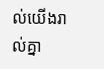ល់យើងរាល់គ្នា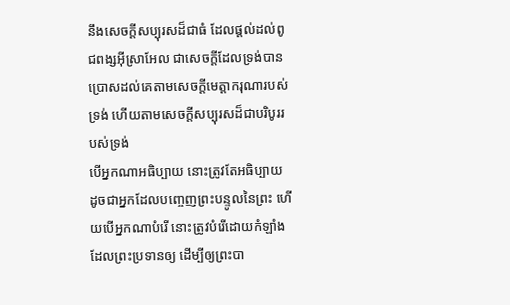នឹងសេចក្ដីសប្បុរសដ៏ជាធំ ដែលផ្តល់ដល់ពូជពង្សអ៊ីស្រាអែល ជាសេចក្ដីដែលទ្រង់បានប្រោសដល់គេតាមសេចក្ដីមេត្តាករុណារបស់ទ្រង់ ហើយតាមសេចក្ដីសប្បុរសដ៏ជាបរិបូររបស់ទ្រង់
បើអ្នកណាអធិប្បាយ នោះត្រូវតែអធិប្បាយ ដូចជាអ្នកដែលបញ្ចេញព្រះបន្ទូលនៃព្រះ ហើយបើអ្នកណាបំរើ នោះត្រូវបំរើដោយកំឡាំងដែលព្រះប្រទានឲ្យ ដើម្បីឲ្យព្រះបា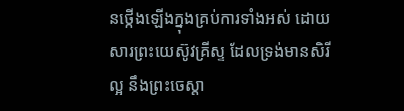នថ្កើងឡើងក្នុងគ្រប់ការទាំងអស់ ដោយសារព្រះយេស៊ូវគ្រីស្ទ ដែលទ្រង់មានសិរីល្អ នឹងព្រះចេស្តា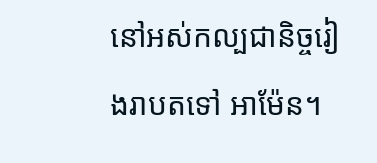នៅអស់កល្បជានិច្ចរៀងរាបតទៅ អាម៉ែន។